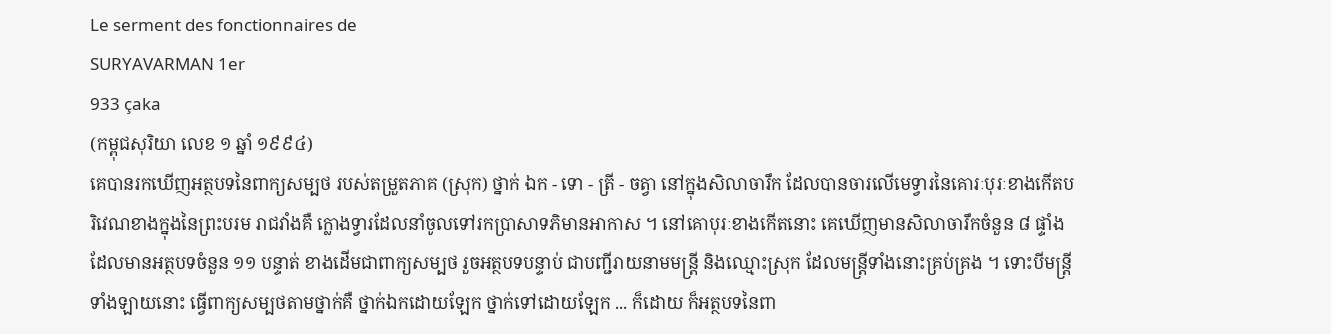Le serment des fonctionnaires de
SURYAVARMAN 1er
933 çaka
(កម្ពុជសុរិយា លេខ ១ ឆ្នាំ ១៩៩៤)
គេបានរកឃើញអត្ថបទនៃពាក្យសម្បថ របស់តម្រួតភាគ (ស្រុក) ថ្នាក់ ឯក - ទោ - ត្រី - ចត្វា នៅក្នុងសិលាចារឹក ដែលបានចារលើមេទ្វារនៃគោរៈបុរៈខាងកើតបរិវេណខាងក្នុងនៃព្រះបរម រាជវាំងគឺ ក្លោងទ្វារដែលនាំចូលទៅរកប្រាសាទភិមានអាកាស ។ នៅគោបុរៈខាងកើតនោះ គេឃើញមានសិលាចារឹកចំនួន ៨ ផ្ទាំង ដែលមានអត្ថបទចំនួន ១១ បន្ទាត់ ខាងដើមជាពាក្យសម្បថ រួចអត្ថបទបន្ទាប់ ជាបញ្ជីរាយនាមមន្ត្រី និងឈ្មោះស្រុក ដែលមន្ត្រីទាំងនោះគ្រប់គ្រង ។ ទោះបីមន្ត្រីទាំងឡាយនោះ ធ្វើពាក្យសម្បថតាមថ្នាក់គឺ ថ្នាក់ឯកដោយឡែក ថ្នាក់ទៅដោយឡែក ... ក៏ដោយ ក៏អត្ថបទនៃពា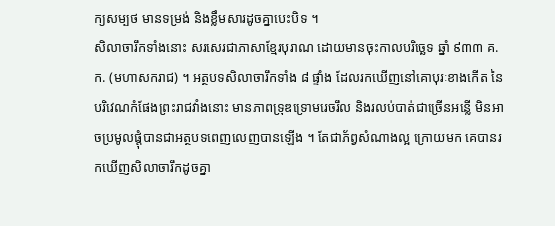ក្យសម្បថ មានទម្រង់ និងខ្លឹមសារដូចគ្នាបេះបិទ ។
សិលាចារឹកទាំងនោះ សរសេរជាភាសាខ្មែរបុរាណ ដោយមានចុះកាលបរិច្ឆេទ ឆ្នាំ ៩៣៣ គ.ក. (មហាសករាជ) ។ អត្ថបទសិលាចារឹកទាំង ៨ ផ្ទាំង ដែលរកឃើញនៅគោបុរៈខាងកើត នៃបរិវេណកំផែងព្រះរាជវាំងនោះ មានភាពទ្រុឌទ្រោមរេចរឹល និងរលប់បាត់ជាច្រើនអន្លើ មិនអាចប្រមូលផ្ដុំបានជាអត្ថបទពេញលេញបានឡើង ។ តែជាភ័ព្វសំណាងល្អ ក្រោយមក គេបានរកឃើញសិលាចារឹកដូចគ្នា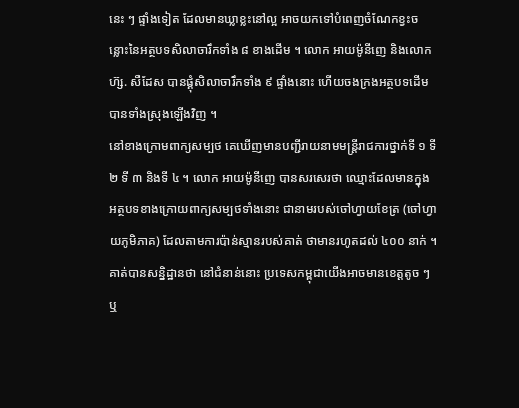នេះ ៗ ផ្ទាំងទៀត ដែលមានឃ្លាខ្លះនៅល្អ អាចយកទៅបំពេញចំណែកខ្វះចន្លោះនៃអត្ថបទសិលាចារឹកទាំង ៨ ខាងដើម ។ លោក អាយម៉ូនីញេ និងលោក ហ៊្ស. សឺដែស បានផ្គុំសិលាចារឹកទាំង ៩ ផ្ទាំងនោះ ហើយចងក្រងអត្ថបទដើមបានទាំងស្រុងឡើងវិញ ។
នៅខាងក្រោមពាក្យសម្បថ គេឃើញមានបញ្ជីរាយនាមមន្ត្រីរាជការថ្នាក់ទី ១ ទី ២ ទី ៣ និងទី ៤ ។ លោក អាយម៉ូនីញេ បានសរសេរថា ឈ្មោះដែលមានក្នុងអត្ថបទខាងក្រោយពាក្យសម្បថទាំងនោះ ជានាមរបស់ចៅហ្វាយខែត្រ (ចៅហ្វាយភូមិភាគ) ដែលតាមការប៉ាន់ស្មានរបស់គាត់ ថាមានរហូតដល់ ៤០០ នាក់ ។ គាត់បានសន្និដ្ឋានថា នៅជំនាន់នោះ ប្រទេសកម្ពុជាយើងអាចមានខេត្តតូច ៗ ឬ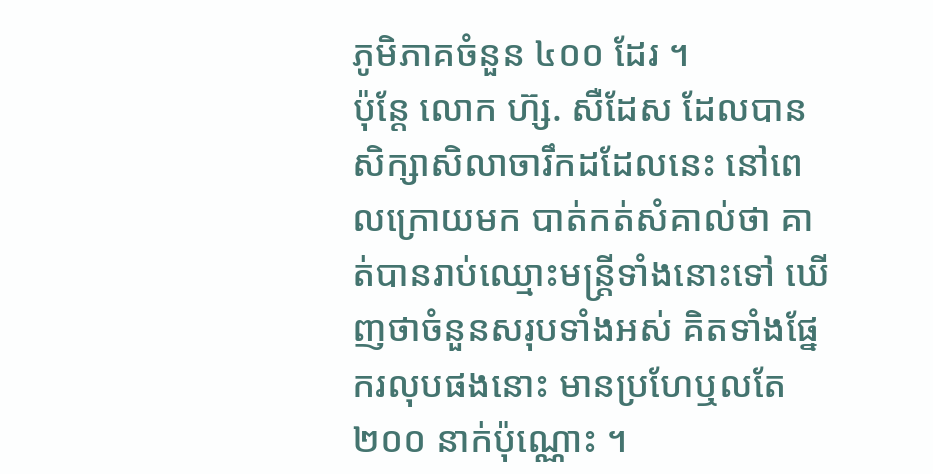ភូមិភាគចំនួន ៤០០ ដែរ ។
ប៉ុន្តែ លោក ហ៊្ស. សឺដែស ដែលបានសិក្សាសិលាចារឹកដដែលនេះ នៅពេលក្រោយមក បាត់កត់សំគាល់ថា គាត់បានរាប់ឈ្មោះមន្ត្រីទាំងនោះទៅ ឃើញថាចំនួនសរុបទាំងអស់ គិតទាំងផ្នែករលុបផងនោះ មានប្រហែឬលតែ ២០០ នាក់ប៉ុណ្ណោះ ។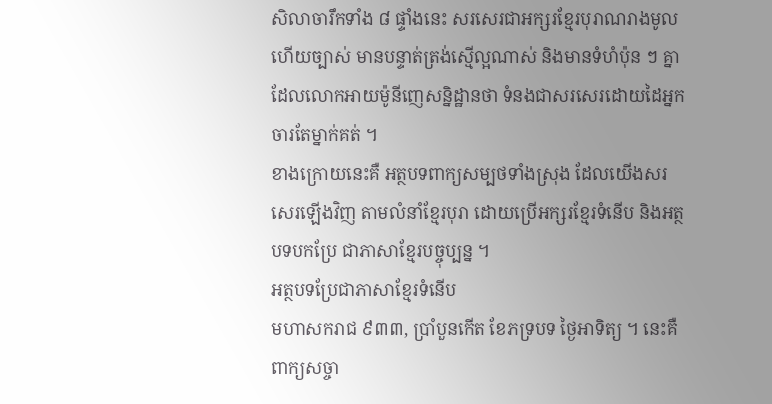សិលាចារឹកទាំង ៨ ផ្ទាំងនេះ សរសេរជាអក្សរខ្មែរបុរាណរាងមូល ហើយច្បាស់ មានបន្ទាត់ត្រង់ស្មើល្អណាស់ និងមានទំហំប៉ុន ៗ គ្នា ដែលលោកអាយម៉ូនីញេសន្និដ្ឋានថា ទំនងជាសរសេរដោយដៃអ្នកចារតែម្នាក់គត់ ។
ខាងក្រោយនេះគឺ អត្ថបទពាក្យសម្បថទាំងស្រុង ដែលយើងសរសេរឡើងវិញ តាមលំនាំខ្មែរបុរា ដោយប្រើអក្សរខ្មែរទំនើប និងអត្ថបទបកប្រែ ជាភាសាខ្មែរបច្ចុប្បន្ន ។
អត្ថបទប្រែជាភាសាខ្មែរទំនើប
មហាសករាជ ៩៣៣, ប្រាំបួនកើត ខែភទ្របទ ថ្ងៃអាទិត្យ ។ នេះគឺពាក្យសច្ចា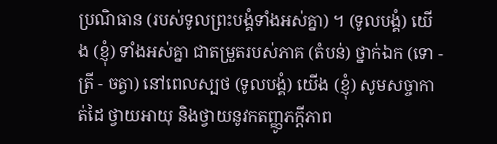ប្រណិធាន (របស់ទូលព្រះបង្គំទាំងអស់គ្នា) ។ (ទូលបង្គំ) យើង (ខ្ញុំ) ទាំងអស់គ្នា ជាតម្រួតរបស់ភាគ (តំបន់) ថ្នាក់ឯក (ទោ - ត្រី - ចត្វា) នៅពេលស្បថ (ទូលបង្គំ) យើង (ខ្ញុំ) សូមសច្ចាកាត់ដៃ ថ្វាយអាយុ និងថ្វាយនូវកតញ្ញូភក្តីភាព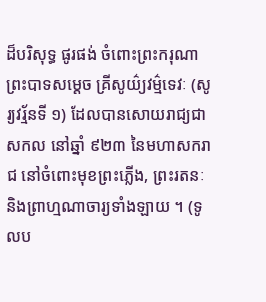ដ៏បរិសុទ្ធ ផូរផង់ ចំពោះព្រះករុណាព្រះបាទសម្ដេច គ្រីសូយ៌្យវម៌្មទេវៈ (សូរ្យវរ្ម័នទី ១) ដែលបានសោយរាជ្យជាសកល នៅឆ្នាំ ៩២៣ នៃមហាសករាជ នៅចំពោះមុខព្រះភ្លើង, ព្រះរតនៈ និងព្រាហ្មណាចារ្យទាំងឡាយ ។ (ទូលប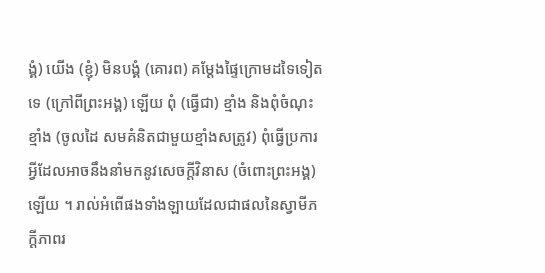ង្គំ) យើង (ខ្ញុំ) មិនបង្គំ (គោរព) គម្ដែងផ្ទៃក្រោមដទៃទៀតទេ (ក្រៅពីព្រះអង្គ) ឡើយ ពុំ (ធ្វើជា) ខ្មាំង និងពុំចំណុះខ្មាំង (ចូលដៃ សមគំនិតជាមួយខ្មាំងសត្រូវ) ពុំធ្វើប្រការអ្វីដែលអាចនឹងនាំមកនូវសេចក្ដីវិនាស (ចំពោះព្រះអង្គ) ឡើយ ។ រាល់អំពើផងទាំងឡាយដែលជាផលនៃស្វាមីភក្ដីភាពរ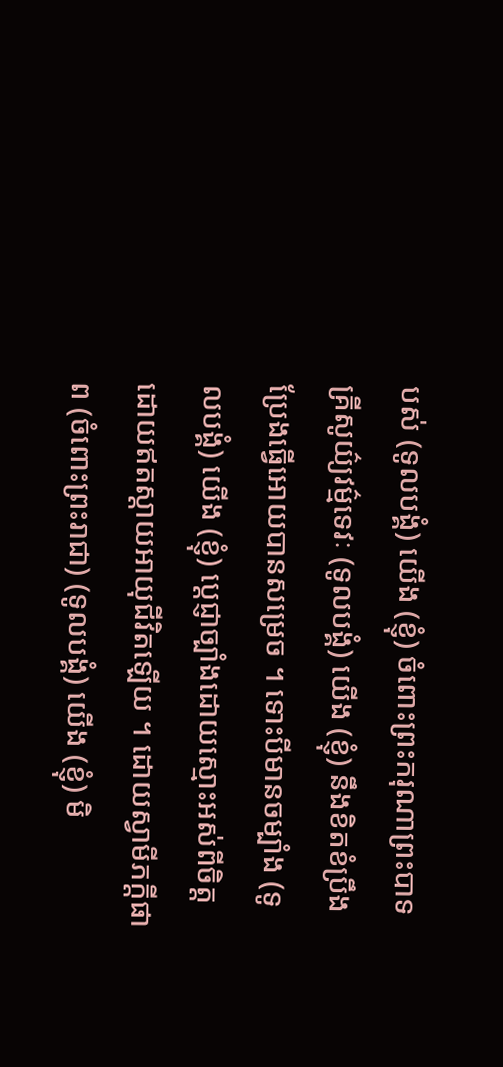បស់ (ទូលបង្គំ) យើង (ខ្ញុំ) ចំពោះព្រះករុណាព្រះបាទ គ្រីសូយ៌្យវម៌្មទេវៈ (ទូលបង្គំ) យើង (ខ្ញុំ) នឹងខិតខំប្រឹងប្រែងធ្វើអោយបានសម្រេច ។ ទោះបីមានចម្បាំង (ទូលបង្គំ) យើង (ខ្ញុំ) ប្ដេជ្ញាច្បាំងដោយស្មោះអស់ពីចិត្ត ដោយឥតស្ដាយអាយុជីវិតឡើយ ។ ដោយស្វាមីភក្ដីផាព (ចំពោះព្រះរាជា) (ទូលបង្គំ) យើង (ខ្ញុំ) មិ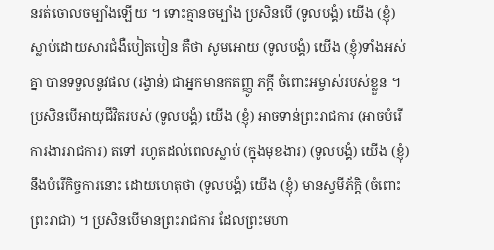នរត់ចោលចម្បាំងឡើយ ។ ទោះគ្មានចម្បាំង ប្រសិនបើ (ទូលបង្គំ) យើង (ខ្ញុំ) ស្លាប់ដោយសារជំងឺបៀតបៀន គឺថា សូមអោយ (ទូលបង្គំ) យើង (ខ្ញុំ)ទាំងអស់គ្នា បានទទួលនូវផល (រង្វាន់) ជាអ្នកមានកតញ្ញូ ភក្ដី ចំពោះអម្ចាស់របស់ខ្លួន ។ ប្រសិនបើអាយុជីវិតរបស់ (ទូលបង្គំ) យើង (ខ្ញុំ) អាចទាន់ព្រះរាជការ (អាចបំរើការងាររាជការ) តទៅ រហូតដល់ពេលស្លាប់ (ក្នុងមុខងារ) (ទូលបង្គំ) យើង (ខ្ញុំ) នឹងបំរើកិច្ចការនោះ ដោយហេតុថា (ទូលបង្គំ) យើង (ខ្ញុំ) មានស្វមីភ័ក្តិ (ចំពោះព្រះរាជា) ។ ប្រសិនបើមានព្រះរាជការ ដែលព្រះមហា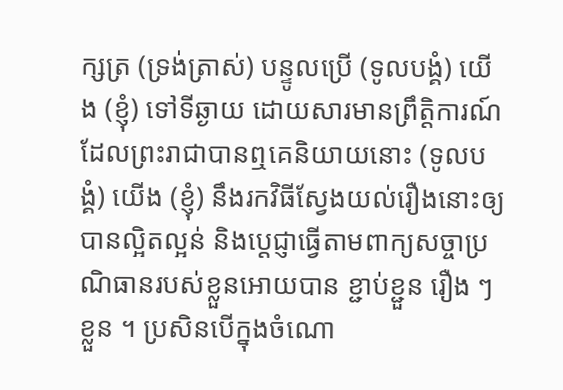ក្សត្រ (ទ្រង់ត្រាស់) បន្ទូលប្រើ (ទូលបង្គំ) យើង (ខ្ញុំ) ទៅទីឆ្ងាយ ដោយសារមានព្រឹត្តិការណ៍ ដែលព្រះរាជាបានឮគេនិយាយនោះ (ទូលបង្គំ) យើង (ខ្ញុំ) នឹងរកវិធីស្វែងយល់រឿងនោះឲ្យបានល្អិតល្អន់ និងប្ដេជ្ញាធ្វើតាមពាក្យសច្ចាប្រណិធានរបស់ខ្លួនអោយបាន ខ្ជាប់ខ្ជួន រឿង ៗ ខ្លួន ។ ប្រសិនបើក្នុងចំណោ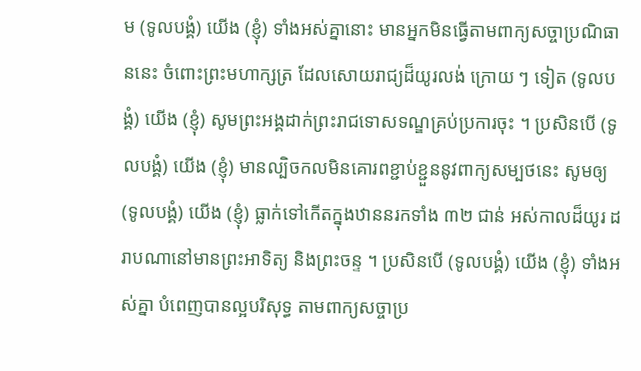ម (ទូលបង្គំ) យើង (ខ្ញុំ) ទាំងអស់គ្នានោះ មានអ្នកមិនធ្វើតាមពាក្យសច្ចាប្រណិធាននេះ ចំពោះព្រះមហាក្សត្រ ដែលសោយរាជ្យដ៏យូរលង់ ក្រោយ ៗ ទៀត (ទូលបង្គំ) យើង (ខ្ញុំ) សូមព្រះអង្គដាក់ព្រះរាជទោសទណ្ឌគ្រប់ប្រការចុះ ។ ប្រសិនបើ (ទូលបង្គំ) យើង (ខ្ញុំ) មានល្បិចកលមិនគោរពខ្ជាប់ខ្ជួននូវពាក្យសម្បថនេះ សូមឲ្យ (ទូលបង្គំ) យើង (ខ្ញុំ) ធ្លាក់ទៅកើតក្នុងឋាននរកទាំង ៣២ ជាន់ អស់កាលដ៏យូរ ដរាបណានៅមានព្រះអាទិត្យ និងព្រះចន្ទ ។ ប្រសិនបើ (ទូលបង្គំ) យើង (ខ្ញុំ) ទាំងអស់គ្នា បំពេញបានល្អបរិសុទ្ធ តាមពាក្យសច្ចាប្រ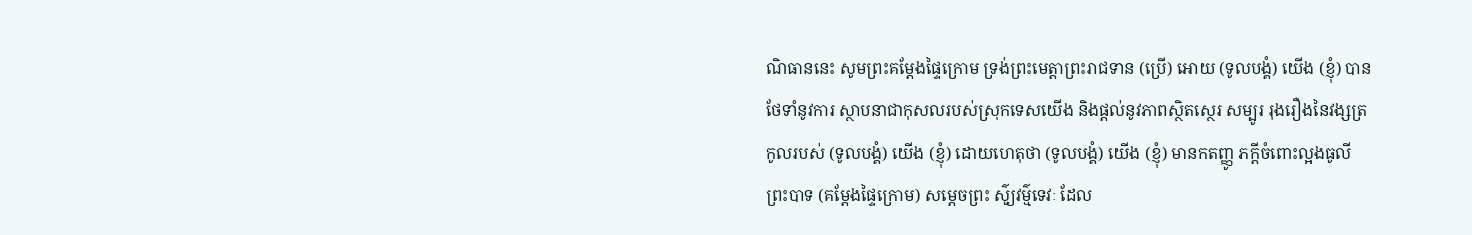ណិធាននេះ សូមព្រះគម្ដែងផ្ទៃក្រោម ទ្រង់ព្រះមេត្តាព្រះរាជទាន (ប្រើ) អោយ (ទូលបង្គំ) យើង (ខ្ញុំ) បានថែទាំនូវការ ស្ថាបនាជាកុសលរបស់ស្រុកទេសយើង និងផ្ដល់នូវភាពស្ថិតស្ថេរ សម្បូរ រុងរឿងនៃវង្សត្រកូលរបស់ (ទូលបង្គំ) យើង (ខ្ញុំ) ដោយហេតុថា (ទូលបង្គំ) យើង (ខ្ញុំ) មានកតញ្ញូ ភក្ដីចំពោះល្អងធូលីព្រះបាទ (គម្ដែងផ្ទៃក្រោម) សម្ដេចព្រះ ស៌ូ្យវម៌្មទេវៈ ដែល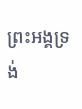ព្រះអង្គទ្រង់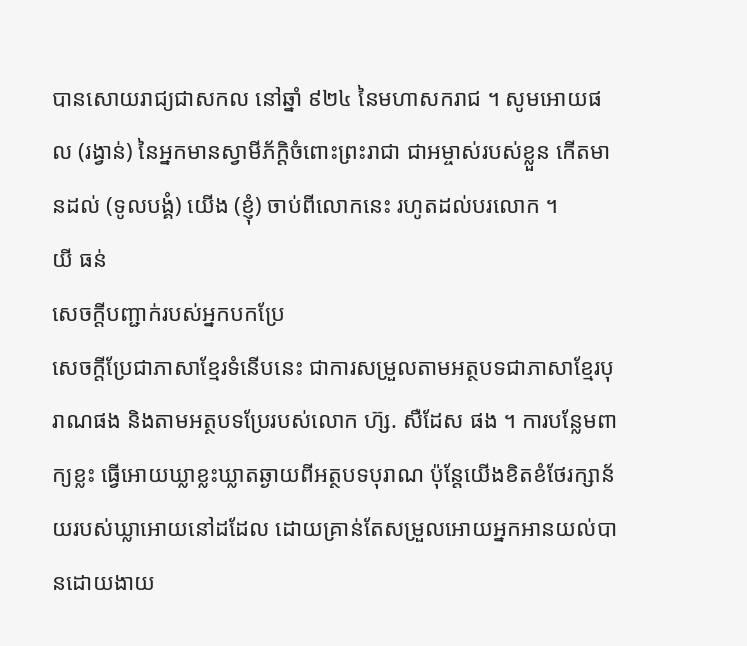បានសោយរាជ្យជាសកល នៅឆ្នាំ ៩២៤ នៃមហាសករាជ ។ សូមអោយផល (រង្វាន់) នៃអ្នកមានស្វាមីភ័ក្តិចំពោះព្រះរាជា ជាអម្ចាស់របស់ខ្លួន កើតមានដល់ (ទូលបង្គំ) យើង (ខ្ញុំ) ចាប់ពីលោកនេះ រហូតដល់បរលោក ។
យី ធន់
សេចក្ដីបញ្ជាក់របស់អ្នកបកប្រែ
សេចក្ដីប្រែជាភាសាខ្មែរទំនើបនេះ ជាការសម្រួលតាមអត្ថបទជាភាសាខ្មែរបុរាណផង និងតាមអត្ថបទប្រែរបស់លោក ហ៊្ស. សឺដែស ផង ។ ការបន្លែមពាក្យខ្លះ ធ្វើអោយឃ្លាខ្លះឃ្លាតឆ្ងាយពីអត្ថបទបុរាណ ប៉ុន្តែយើងខិតខំថែរក្សាន័យរបស់ឃ្លាអោយនៅដដែល ដោយគ្រាន់តែសម្រួលអោយអ្នកអានយល់បានដោយងាយ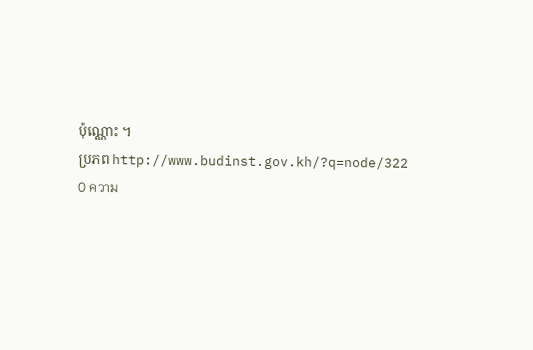ប៉ុណ្ណោះ ។
ប្រភព http://www.budinst.gov.kh/?q=node/322
0 ความ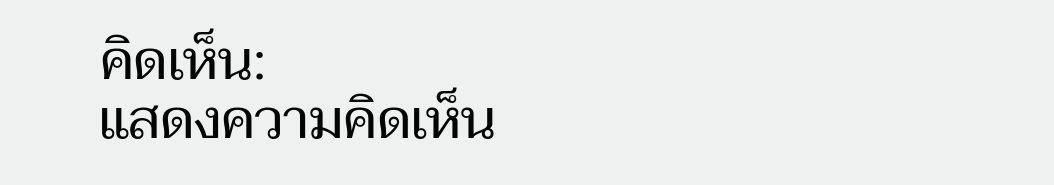คิดเห็น:
แสดงความคิดเห็น